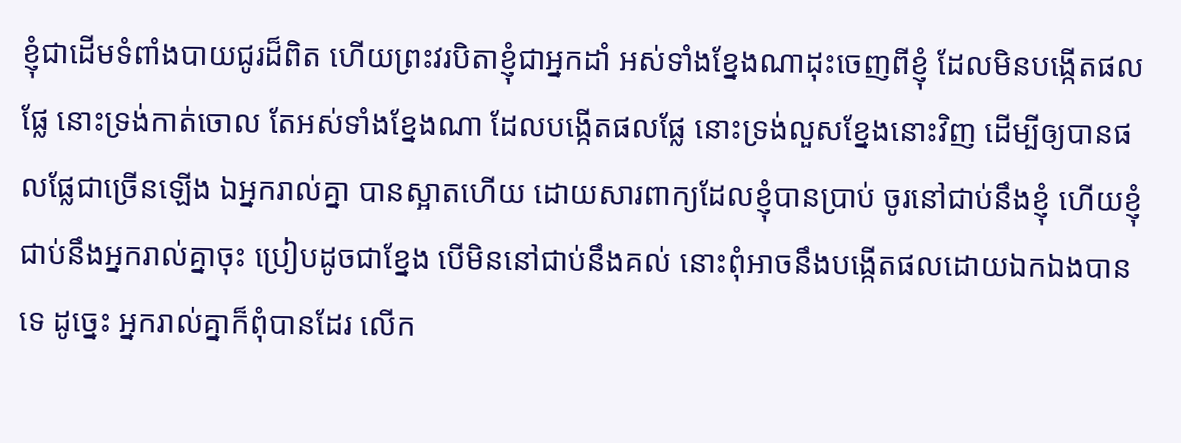ខ្ញុំជាដើមទំពាំងបាយជូរដ៏ពិត ហើយព្រះវរបិតាខ្ញុំជាអ្នកដាំ អស់ទាំងខ្នែងណាដុះចេញពីខ្ញុំ ដែលមិនបង្កើតផលផ្លែ នោះទ្រង់កាត់ចោល តែអស់ទាំងខ្នែងណា ដែលបង្កើតផលផ្លែ នោះទ្រង់លួសខ្នែងនោះវិញ ដើម្បីឲ្យបានផលផ្លែជាច្រើនឡើង ឯអ្នករាល់គ្នា បានស្អាតហើយ ដោយសារពាក្យដែលខ្ញុំបានប្រាប់ ចូរនៅជាប់នឹងខ្ញុំ ហើយខ្ញុំជាប់នឹងអ្នករាល់គ្នាចុះ ប្រៀបដូចជាខ្នែង បើមិននៅជាប់នឹងគល់ នោះពុំអាចនឹងបង្កើតផលដោយឯកឯងបានទេ ដូច្នេះ អ្នករាល់គ្នាក៏ពុំបានដែរ លើក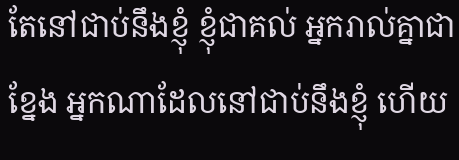តែនៅជាប់នឹងខ្ញុំ ខ្ញុំជាគល់ អ្នករាល់គ្នាជាខ្នែង អ្នកណាដែលនៅជាប់នឹងខ្ញុំ ហើយ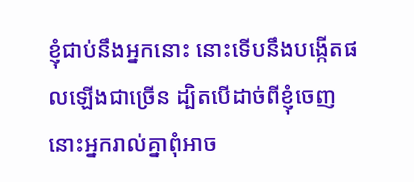ខ្ញុំជាប់នឹងអ្នកនោះ នោះទើបនឹងបង្កើតផលឡើងជាច្រើន ដ្បិតបើដាច់ពីខ្ញុំចេញ នោះអ្នករាល់គ្នាពុំអាច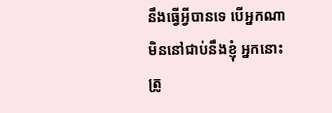នឹងធ្វើអ្វីបានទេ បើអ្នកណាមិននៅជាប់នឹងខ្ញុំ អ្នកនោះត្រូ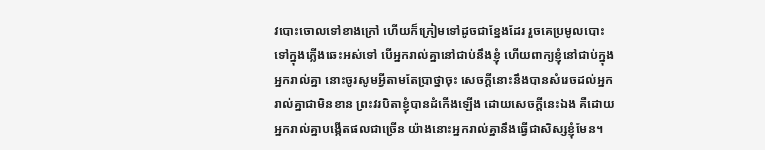វបោះចោលទៅខាងក្រៅ ហើយក៏ក្រៀមទៅដូចជាខ្នែងដែរ រួចគេប្រមូលបោះទៅក្នុងភ្លើងឆេះអស់ទៅ បើអ្នករាល់គ្នានៅជាប់នឹងខ្ញុំ ហើយពាក្យខ្ញុំនៅជាប់ក្នុងអ្នករាល់គ្នា នោះចូរសូមអ្វីតាមតែប្រាថ្នាចុះ សេចក្ដីនោះនឹងបានសំរេចដល់អ្នករាល់គ្នាជាមិនខាន ព្រះវរបិតាខ្ញុំបានដំកើងឡើង ដោយសេចក្ដីនេះឯង គឺដោយអ្នករាល់គ្នាបង្កើតផលជាច្រើន យ៉ាងនោះអ្នករាល់គ្នានឹងធ្វើជាសិស្សខ្ញុំមែន។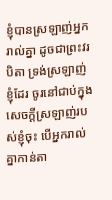ខ្ញុំបានស្រឡាញ់អ្នករាល់គ្នា ដូចជាព្រះវរបិតា ទ្រង់ស្រឡាញ់ខ្ញុំដែរ ចូរនៅជាប់ក្នុងសេចក្ដីស្រឡាញ់របស់ខ្ញុំចុះ បើអ្នករាល់គ្នាកាន់តា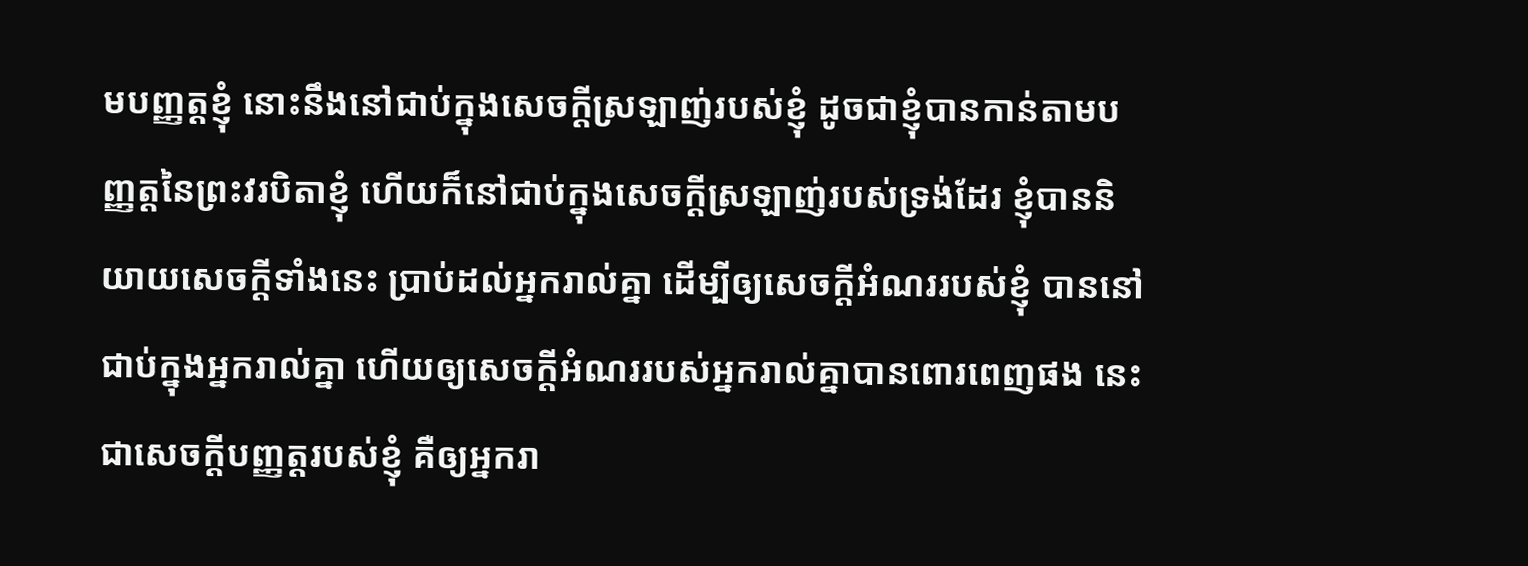មបញ្ញត្តខ្ញុំ នោះនឹងនៅជាប់ក្នុងសេចក្ដីស្រឡាញ់របស់ខ្ញុំ ដូចជាខ្ញុំបានកាន់តាមបញ្ញត្តនៃព្រះវរបិតាខ្ញុំ ហើយក៏នៅជាប់ក្នុងសេចក្ដីស្រឡាញ់របស់ទ្រង់ដែរ ខ្ញុំបាននិយាយសេចក្ដីទាំងនេះ ប្រាប់ដល់អ្នករាល់គ្នា ដើម្បីឲ្យសេចក្ដីអំណររបស់ខ្ញុំ បាននៅជាប់ក្នុងអ្នករាល់គ្នា ហើយឲ្យសេចក្ដីអំណររបស់អ្នករាល់គ្នាបានពោរពេញផង នេះជាសេចក្ដីបញ្ញត្តរបស់ខ្ញុំ គឺឲ្យអ្នករា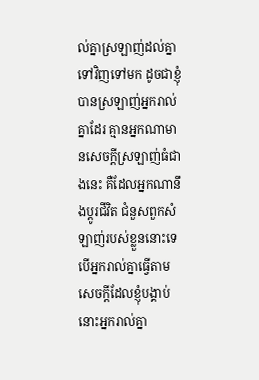ល់គ្នាស្រឡាញ់ដល់គ្នាទៅវិញទៅមក ដូចជាខ្ញុំបានស្រឡាញ់អ្នករាល់គ្នាដែរ គ្មានអ្នកណាមានសេចក្ដីស្រឡាញ់ធំជាងនេះ គឺដែលអ្នកណានឹងប្តូរជីវិត ជំនួសពួកសំឡាញ់របស់ខ្លួននោះទេ បើអ្នករាល់គ្នាធ្វើតាមសេចក្ដីដែលខ្ញុំបង្គាប់ នោះអ្នករាល់គ្នា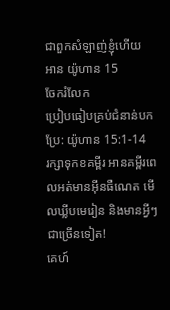ជាពួកសំឡាញ់ខ្ញុំហើយ
អាន យ៉ូហាន 15
ចែករំលែក
ប្រៀបធៀបគ្រប់ជំនាន់បកប្រែ: យ៉ូហាន 15:1-14
រក្សាទុកខគម្ពីរ អានគម្ពីរពេលអត់មានអ៊ីនធឺណេត មើលឃ្លីបមេរៀន និងមានអ្វីៗជាច្រើនទៀត!
គេហ៍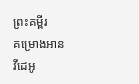ព្រះគម្ពីរ
គម្រោងអាន
វីដេអូ